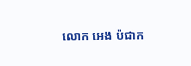លោក អេង ប៉ជាក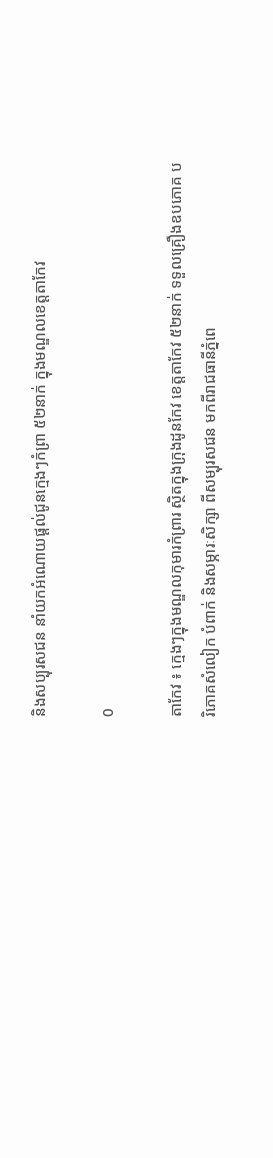និងសប្បុរសជន នាំយកអំណោយផ្ដល់ជូនក្មេងៗកំព្រា ៥២នាក់ ក្នុងមណ្ឌលខេត្តតាកែវ

0

តាកែវ ៖ ក្មេងៗក្នុងមណ្ឌលកុមារកំព្រារ ស្ថិតក្នុងក្រុងដូនកែវ ខេត្តតាកែវ ៥២នាក់ ទទួលគ្រឿងឧបភោគ បរិភោគសំលៀក បំពាក់ និងសម្ភារៈសិក្សា ពីសម្បុរសជន មកពីរាជធានីភ្នំពេ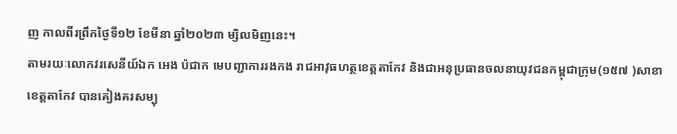ញ កាលពីរព្រឹកថ្ងៃទី១២ ខែមីនា ឆ្នាំ២០២៣ ម្សិលមិញនេះ។
តាមរយៈលោកវរសេនីយ៍ឯក អេង ប៉ជាក មេបញ្ជាការរងកង រាជអាវុធហត្ថខេត្តតាកែវ និងជាអនុប្រធានចលនាយុវជនកម្ពុជាក្រុម(១៥៧ )សាខាខេត្តតាកែវ បានគៀងគរសម្បុ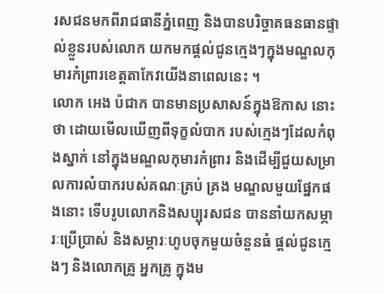រសជនមកពីរាជធានីភ្នំពេញ និងបានបរិច្ចាគធនធានផ្ទាល់ខ្លួនរបស់លោក យកមកផ្តល់ជូនក្មេងៗក្នុងមណ្ឌលកុមារកំព្រារខេត្តតាកែវយើងនាពេលនេះ ។
លោក អេង ប៉ជាក បានមានប្រសាសន៍ក្នុងឱកាស នោះថា ដោយមើលឃើញពីទុក្ខលំបាក របស់ក្មេងៗដែលកំពុងស្នាក់ នៅក្នុងមណ្ឌលកុមារកំព្រារ និងដើម្បីជួយសម្រាលការលំបាករបស់គណៈគ្រប់ គ្រង មណ្ឌលមួយផ្នែកផងនោះ ទើបរូបលោកនិងសប្បុរសជន បាននាំយកសម្ភារៈប្រើប្រាស់ និងសម្ភារៈហូបចុកមួយចំនួនធំ ផ្តល់ជូនក្មេងៗ និងលោកគ្រូ អ្នកគ្រូ ក្នុងម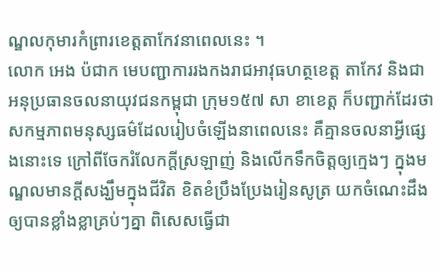ណ្ឌលកុមារកំព្រារខេត្តតាកែវនាពេលនេះ ។
លោក អេង ប៉ជាក មេបញ្ជាការរងកងរាជអាវុធហត្ថខេត្ត តាកែវ និងជាអនុប្រធានចលនាយុវជនកម្ពុជា ក្រុម១៥៧ សា ខាខេត្ត ក៏បញ្ជាក់ដែរថា សកម្មភាពមនុស្សធម៌ដែលរៀបចំឡេីងនាពេលនេះ គឺគ្មានចលនាអ្វីផ្សេងនោះទេ ក្រៅពីចែករំលែកក្តីស្រឡាញ់ និងលើកទឹកចិត្តឲ្យក្មេងៗ ក្នុងមណ្ឌលមានក្តីសង្ឃឹមក្នុងជីវិត ខិតខំប្រឹងប្រែងរៀនសូត្រ យកចំណេះដឹងឲ្យបានខ្លាំងខ្លាគ្រប់ៗគ្នា ពិសេសធ្វេីជា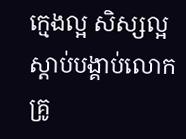ក្មេងល្អ សិស្សល្អ ស្តាប់បង្គាប់លោកគ្រូ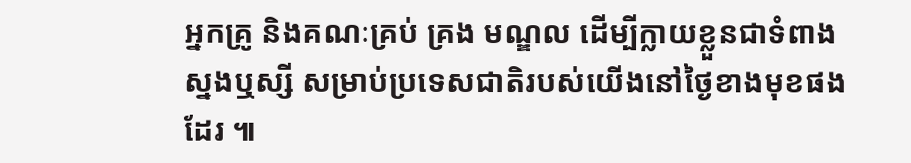អ្នកគ្រូ និងគណៈគ្រប់ គ្រង មណ្ឌល ដើម្បីក្លាយខ្លួនជាទំពាងស្នងឬស្សី សម្រាប់ប្រទេសជាតិរបស់យើងនៅថ្ងៃខាងមុខផងដែរ ៕